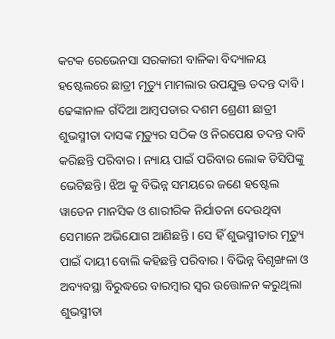କଟକ ରେଭେନସା ସରକାରୀ ବାଳିକା ବିଦ୍ୟାଳୟ ହଷ୍ଟେଲରେ ଛାତ୍ରୀ ମୃତ୍ୟୁ ମାମଲାର ଉପଯୁକ୍ତ ତଦନ୍ତ ଦାବି । ଢେଙ୍କାନାଳ ଗଁଦିଆ ଆମ୍ବପଡାର ଦଶମ ଶ୍ରେଣୀ ଛାତ୍ରୀ ଶୁଭସ୍ମୀତା ଦାସଙ୍କ ମୃତ୍ୟୁର ସଠିକ ଓ ନିରପେକ୍ଷ ତଦନ୍ତ ଦାବି କରିଛନ୍ତି ପରିବାର । ନ୍ୟାୟ ପାଇଁ ପରିବାର ଲୋକ ଡିସିପିଙ୍କୁ ଭେଟିଛନ୍ତି। ଝିଅ କୁ ବିଭିନ୍ନ ସମୟରେ ଜଣେ ହଷ୍ଟେଲ ୱାଡେନ ମାନସିକ ଓ ଶାରୀରିକ ନିର୍ଯାତନା ଦେଉଥିବା ସେମାନେ ଅଭିଯୋଗ ଆଣିଛନ୍ତି । ସେ ହିଁ ଶୁଭସ୍ମୀତାର ମୃତ୍ୟୁ ପାଇଁ ଦାୟୀ ବୋଲି କହିଛନ୍ତି ପରିବାର । ବିଭିନ୍ନ ବିଶୃଙ୍ଖଳା ଓ ଅବ୍ୟବସ୍ଥା ବିରୁଦ୍ଧରେ ବାରମ୍ବାର ସ୍ବର ଉତ୍ତୋଳନ କରୁଥିଲା ଶୁଭସ୍ମୀତା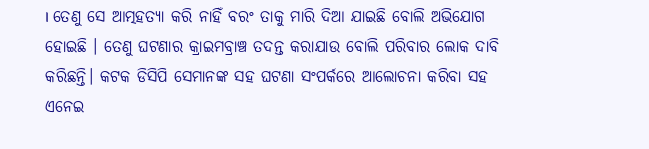। ତେଣୁ ସେ ଆତ୍ମହତ୍ୟା କରି ନାହିଁ ବରଂ ତାକୁ ମାରି ଦିଆ ଯାଇଛି ବୋଲି ଅଭିଯୋଗ ହୋଇଛି । ତେଣୁ ଘଟଣାର କ୍ରାଇମବ୍ରାଞ୍ଚ ତଦନ୍ତ କରାଯାଉ ବୋଲି ପରିବାର ଲୋକ ଦାବି କରିଛନ୍ତି। କଟକ ଡିସିପି ସେମାନଙ୍କ ସହ ଘଟଣା ସଂପର୍କରେ ଆଲୋଚନା କରିବା ସହ ଏନେଇ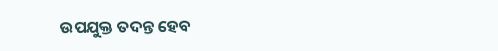ଉପଯୁକ୍ତ ତଦନ୍ତ ହେବ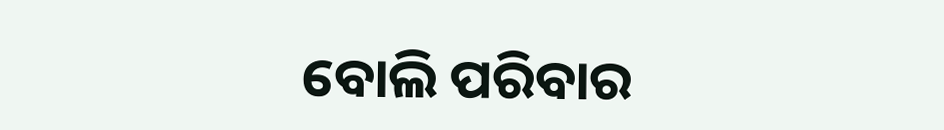ବୋଲି ପରିବାର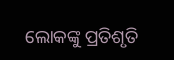ଲୋକଙ୍କୁ ପ୍ରତିଶୃତି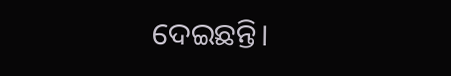ଦେଇଛନ୍ତି।